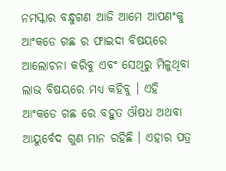ନମସ୍କାର ବନ୍ଧୁଗଣ ଆଜି ଆମେ ଆପଣଂକୁ ଆଂକଡେ ଗଛ ର ଫାଇଦା ବିଷୟରେ ଆଲୋଚନା କରିବୁ ଏବଂ ସେଥିରୁ ମିଳୁଥିବା ଲାଭ ବିଷୟରେ ମଧ୍ୟ କହିବୁ । ଏହି ଆଂକଡେ ଗଛ ରେ ବହୁତ ଔଷଧ ଅଥବା ଆୟୁର୍ବେଦ ଗୁଣ ମାନ ରହିଛି । ଏହାର ପତ୍ର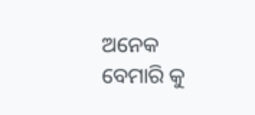ଅନେକ ବେମାରି କୁ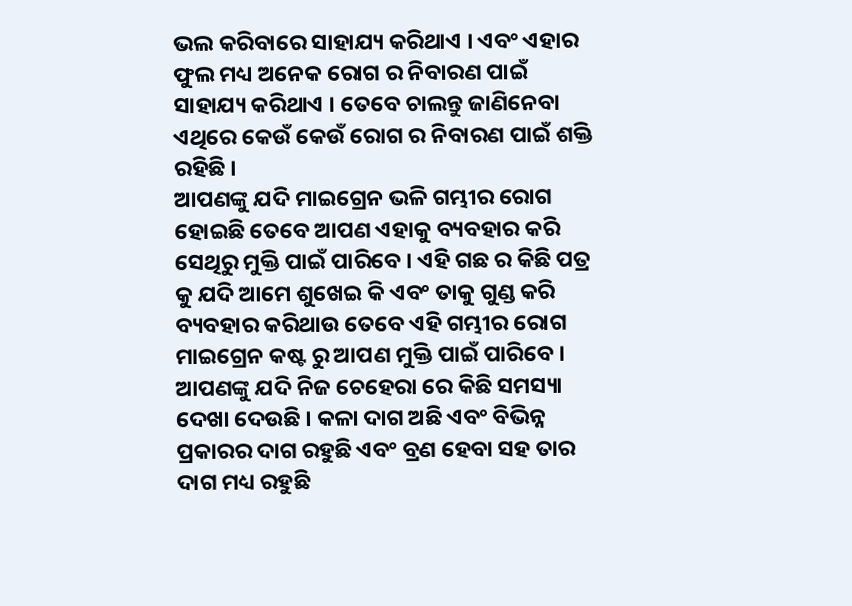ଭଲ କରିବାରେ ସାହାଯ୍ୟ କରିଥାଏ । ଏବଂ ଏହାର ଫୁଲ ମଧ୍ୟ ଅନେକ ରୋଗ ର ନିବାରଣ ପାଇଁ ସାହାଯ୍ୟ କରିଥାଏ । ତେବେ ଚାଲନ୍ତୁ ଜାଣିନେବା ଏଥିରେ କେଉଁ କେଉଁ ରୋଗ ର ନିବାରଣ ପାଇଁ ଶକ୍ତି ରହିଛି ।
ଆପଣଙ୍କୁ ଯଦି ମାଇଗ୍ରେନ ଭଳି ଗମ୍ଭୀର ରୋଗ ହୋଇଛି ତେବେ ଆପଣ ଏହାକୁ ବ୍ୟବହାର କରି ସେଥିରୁ ମୁକ୍ତି ପାଇଁ ପାରିବେ । ଏହି ଗଛ ର କିଛି ପତ୍ର କୁ ଯଦି ଆମେ ଶୁଖେଇ କି ଏବଂ ତାକୁ ଗୁଣ୍ଡ କରି ବ୍ୟବହାର କରିଥାଉ ତେବେ ଏହି ଗମ୍ଭୀର ରୋଗ ମାଇଗ୍ରେନ କଷ୍ଟ ରୁ ଆପଣ ମୁକ୍ତି ପାଇଁ ପାରିବେ ।
ଆପଣଙ୍କୁ ଯଦି ନିଜ ଚେହେରା ରେ କିଛି ସମସ୍ୟା ଦେଖା ଦେଉଛି । କଳା ଦାଗ ଅଛି ଏବଂ ବିଭିନ୍ନ ପ୍ରକାରର ଦାଗ ରହୁଛି ଏବଂ ବ୍ରଣ ହେବା ସହ ତାର ଦାଗ ମଧ୍ୟ ରହୁଛି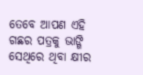ତେବେ ଆପଣ ଏହି ଗଛର ପତ୍ରକୁ ଭାଙ୍ଗି ସେଥିରେ ଥିବା କ୍ଷୀର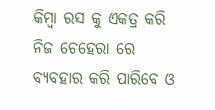କିମ୍ବା ରସ କୁ ଏକତ୍ର କରି ନିଜ ଚେହେରା ରେ ବ୍ୟବହାର କରି ପାରିବେ ଓ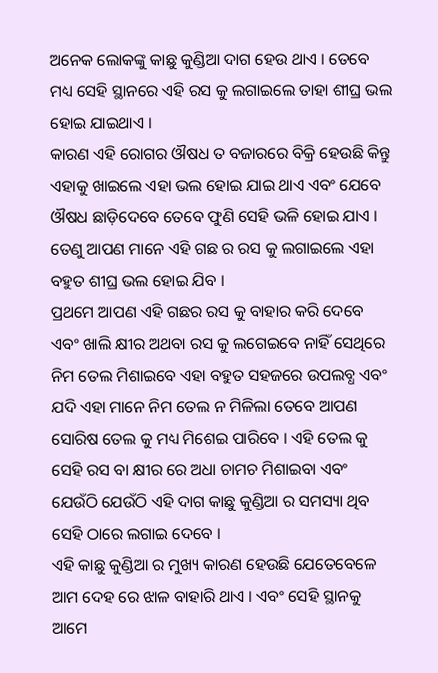ଅନେକ ଲୋକଙ୍କୁ କାଛୁ କୁଣ୍ଡିଆ ଦାଗ ହେଉ ଥାଏ । ତେବେ ମଧ୍ୟ ସେହି ସ୍ଥାନରେ ଏହି ରସ କୁ ଲଗାଇଲେ ତାହା ଶୀଘ୍ର ଭଲ ହୋଇ ଯାଇଥାଏ ।
କାରଣ ଏହି ରୋଗର ଔଷଧ ତ ବଜାରରେ ବିକ୍ରି ହେଉଛି କିନ୍ତୁ ଏହାକୁ ଖାଇଲେ ଏହା ଭଲ ହୋଇ ଯାଇ ଥାଏ ଏବଂ ଯେବେ ଔଷଧ ଛାଡ଼ିଦେବେ ତେବେ ଫୁଣି ସେହି ଭଳି ହୋଇ ଯାଏ । ତେଣୁ ଆପଣ ମାନେ ଏହି ଗଛ ର ରସ କୁ ଲଗାଇଲେ ଏହା ବହୁତ ଶୀଘ୍ର ଭଲ ହୋଇ ଯିବ ।
ପ୍ରଥମେ ଆପଣ ଏହି ଗଛର ରସ କୁ ବାହାର କରି ଦେବେ ଏବଂ ଖାଲି କ୍ଷୀର ଅଥବା ରସ କୁ ଲଗେଇବେ ନାହିଁ ସେଥିରେ ନିମ ତେଲ ମିଶାଇବେ ଏହା ବହୁତ ସହଜରେ ଉପଲବ୍ଧ ଏବଂ ଯଦି ଏହା ମାନେ ନିମ ତେଲ ନ ମିଳିଲା ତେବେ ଆପଣ ସୋରିଷ ତେଲ କୁ ମଧ୍ୟ ମିଶେଇ ପାରିବେ । ଏହି ତେଲ କୁ ସେହି ରସ ବା କ୍ଷୀର ରେ ଅଧା ଚାମଚ ମିଶାଇବା ଏବଂ ଯେଉଁଠି ଯେଉଁଠି ଏହି ଦାଗ କାଛୁ କୁଣ୍ଡିଆ ର ସମସ୍ୟା ଥିବ ସେହି ଠାରେ ଲଗାଇ ଦେବେ ।
ଏହି କାଛୁ କୁଣ୍ଡିଆ ର ମୁଖ୍ୟ କାରଣ ହେଉଛି ଯେତେବେଳେ ଆମ ଦେହ ରେ ଝାଳ ବାହାରି ଥାଏ । ଏବଂ ସେହି ସ୍ଥାନକୁ ଆମେ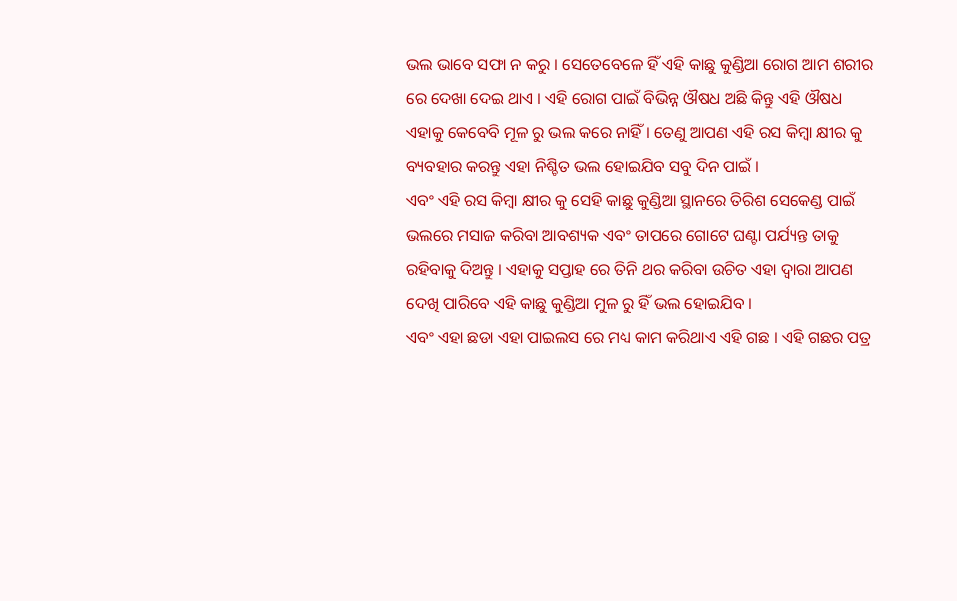ଭଲ ଭାବେ ସଫା ନ କରୁ । ସେତେବେଳେ ହିଁ ଏହି କାଛୁ କୁଣ୍ଡିଆ ରୋଗ ଆମ ଶରୀର ରେ ଦେଖା ଦେଇ ଥାଏ । ଏହି ରୋଗ ପାଇଁ ବିଭିନ୍ନ ଔଷଧ ଅଛି କିନ୍ତୁ ଏହି ଔଷଧ ଏହାକୁ କେବେବି ମୂଳ ରୁ ଭଲ କରେ ନାହିଁ । ତେଣୁ ଆପଣ ଏହି ରସ କିମ୍ବା କ୍ଷୀର କୁ ବ୍ୟବହାର କରନ୍ତୁ ଏହା ନିଶ୍ଚିତ ଭଲ ହୋଇଯିବ ସବୁ ଦିନ ପାଇଁ ।
ଏବଂ ଏହି ରସ କିମ୍ବା କ୍ଷୀର କୁ ସେହି କାଛୁ କୁଣ୍ଡିଆ ସ୍ଥାନରେ ତିରିଶ ସେକେଣ୍ଡ ପାଇଁ ଭଲରେ ମସାଜ କରିବା ଆବଶ୍ୟକ ଏବଂ ତାପରେ ଗୋଟେ ଘଣ୍ଟା ପର୍ଯ୍ୟନ୍ତ ତାକୁ ରହିବାକୁ ଦିଅନ୍ତୁ । ଏହାକୁ ସପ୍ତାହ ରେ ତିନି ଥର କରିବା ଉଚିତ ଏହା ଦ୍ୱାରା ଆପଣ ଦେଖି ପାରିବେ ଏହି କାଛୁ କୁଣ୍ଡିଆ ମୁଳ ରୁ ହିଁ ଭଲ ହୋଇଯିବ ।
ଏବଂ ଏହା ଛଡା ଏହା ପାଇଲସ ରେ ମଧ୍ୟ କାମ କରିଥାଏ ଏହି ଗଛ । ଏହି ଗଛର ପତ୍ର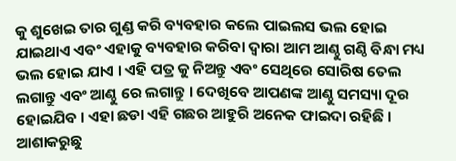କୁ ଶୁଖେଇ ତାର ଗୁଣ୍ଡ କରି ବ୍ୟବହାର କଲେ ପାଇଲସ ଭଲ ହୋଇ ଯାଇଥାଏ ଏବଂ ଏହାକୁ ବ୍ୟବହାର କରିବା ଦ୍ୱାରା ଆମ ଆଣ୍ଠୁ ଗଣ୍ଠି ବିନ୍ଧା ମଧ୍ୟ ଭଲ ହୋଇ ଯାଏ । ଏହି ପତ୍ର କୁ ନିଅନ୍ତୁ ଏବଂ ସେଥିରେ ସୋରିଷ ତେଲ ଲଗାନ୍ତୁ ଏବଂ ଆଣ୍ଠୁ ରେ ଲଗାନ୍ତୁ । ଦେଖିବେ ଆପଣଙ୍କ ଆଣ୍ଠୁ ସମସ୍ୟା ଦୂର ହୋଇଯିବ । ଏହା ଛଡା ଏହି ଗଛର ଆହୁରି ଅନେକ ଫାଇଦା ରହିଛି ।
ଆଶାକରୁଛୁ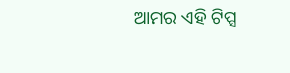ଆମର ଏହି ଟିପ୍ସ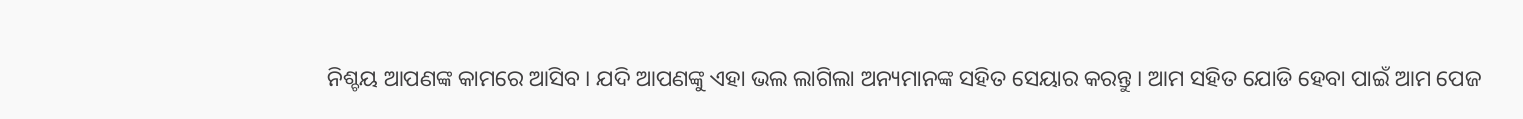ନିଶ୍ଚୟ ଆପଣଙ୍କ କାମରେ ଆସିବ । ଯଦି ଆପଣଙ୍କୁ ଏହା ଭଲ ଲାଗିଲା ଅନ୍ୟମାନଙ୍କ ସହିତ ସେୟାର କରନ୍ତୁ । ଆମ ସହିତ ଯୋଡି ହେବା ପାଇଁ ଆମ ପେଜ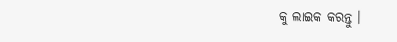କୁ ଲାଇକ କରନ୍ତୁ ।